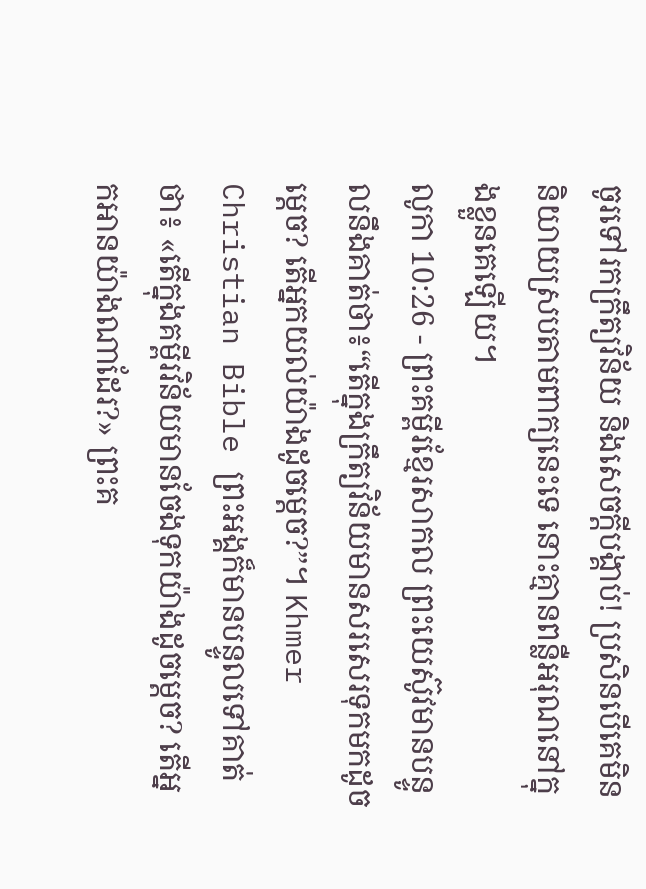ចូរទៅរកក្រឹត្យវិន័យ និងសេចក្ដីបង្គាប់! ប្រសិនបើគេមិននិយាយស្របតាមពាក្យនេះទេ នោះគ្មានពន្លឺអរុណនៅក្នុងខ្លួនគេឡើយ។
លូកា 10:26 - ព្រះគម្ពីរខ្មែរសាកល ព្រះយេស៊ូវមានបន្ទូលនឹងគាត់ថា៖“តើក្នុងក្រឹត្យវិន័យមានសរសេរទុកមកដូចម្ដេច? តើអ្នកយល់យ៉ាងដូចម្ដេច?”។ Khmer Christian Bible ព្រះអង្គក៏មានបន្ទូលទៅគាត់ថា៖ «តើក្នុងគម្ពីរវិន័យមានចែងទុកយ៉ាងដូចម្ដេច? តើអ្នកអានយ៉ាងណាដែរ?» ព្រះគ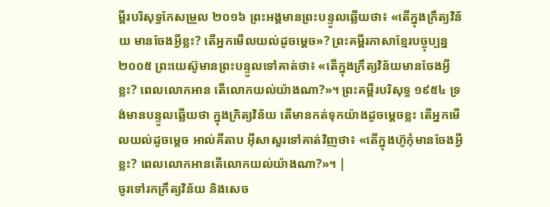ម្ពីរបរិសុទ្ធកែសម្រួល ២០១៦ ព្រះអង្គមានព្រះបន្ទូលឆ្លើយថា៖ «តើក្នុងក្រឹត្យវិន័យ មានចែងអ្វីខ្លះ? តើអ្នកមើលយល់ដូចម្តេច»? ព្រះគម្ពីរភាសាខ្មែរបច្ចុប្បន្ន ២០០៥ ព្រះយេស៊ូមានព្រះបន្ទូលទៅគាត់ថា៖ «តើក្នុងក្រឹត្យវិន័យមានចែងអ្វីខ្លះ? ពេលលោកអាន តើលោកយល់យ៉ាងណា?»។ ព្រះគម្ពីរបរិសុទ្ធ ១៩៥៤ ទ្រង់មានបន្ទូលឆ្លើយថា ក្នុងក្រិត្យវិន័យ តើមានកត់ទុកយ៉ាងដូចម្តេចខ្លះ តើអ្នកមើលយល់ដូចម្តេច អាល់គីតាប អ៊ីសាសួរទៅគាត់វិញថា៖ «តើក្នុងហ៊ូកុំមានចែងអ្វីខ្លះ? ពេលលោកអានតើលោកយល់យ៉ាងណា?»។ |
ចូរទៅរកក្រឹត្យវិន័យ និងសេច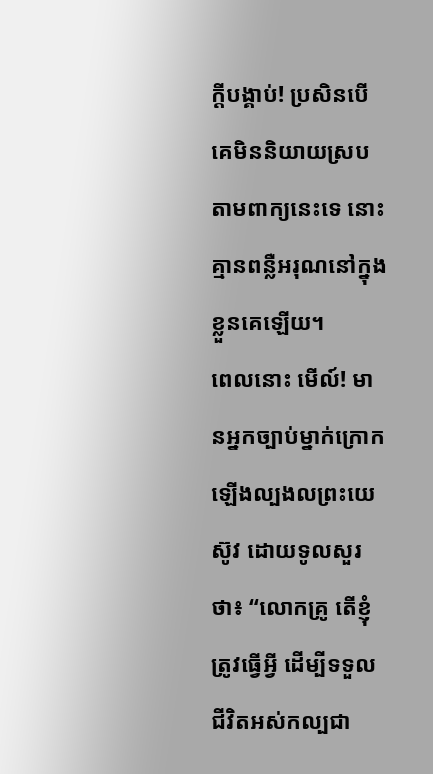ក្ដីបង្គាប់! ប្រសិនបើគេមិននិយាយស្របតាមពាក្យនេះទេ នោះគ្មានពន្លឺអរុណនៅក្នុងខ្លួនគេឡើយ។
ពេលនោះ មើល៍! មានអ្នកច្បាប់ម្នាក់ក្រោកឡើងល្បងលព្រះយេស៊ូវ ដោយទូលសួរថា៖ “លោកគ្រូ តើខ្ញុំត្រូវធ្វើអ្វី ដើម្បីទទួលជីវិតអស់កល្បជា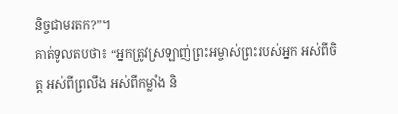និច្ចជាមរតក?”។
គាត់ទូលតបថា៖ “អ្នកត្រូវស្រឡាញ់ព្រះអម្ចាស់ព្រះរបស់អ្នក អស់ពីចិត្ត អស់ពីព្រលឹង អស់ពីកម្លាំង និ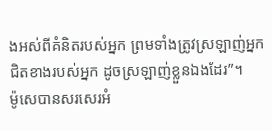ងអស់ពីគំនិតរបស់អ្នក ព្រមទាំងត្រូវស្រឡាញ់អ្នកជិតខាងរបស់អ្នក ដូចស្រឡាញ់ខ្លួនឯងដែរ”។
ម៉ូសេបានសរសេរអំ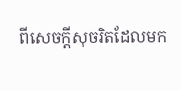ពីសេចក្ដីសុចរិតដែលមក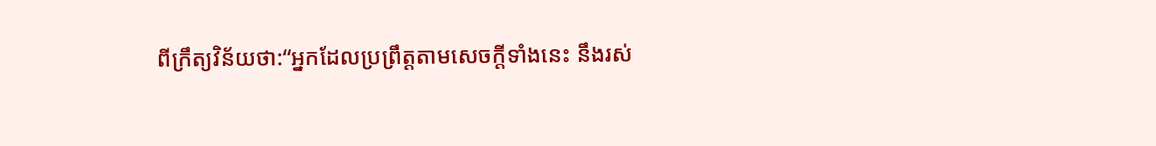ពីក្រឹត្យវិន័យថា:“អ្នកដែលប្រព្រឹត្តតាមសេចក្ដីទាំងនេះ នឹងរស់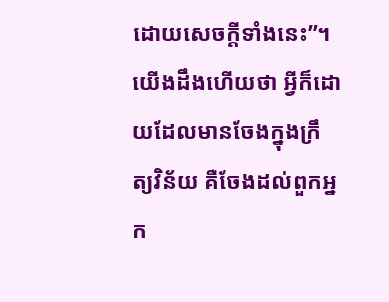ដោយសេចក្ដីទាំងនេះ”។
យើងដឹងហើយថា អ្វីក៏ដោយដែលមានចែងក្នុងក្រឹត្យវិន័យ គឺចែងដល់ពួកអ្នក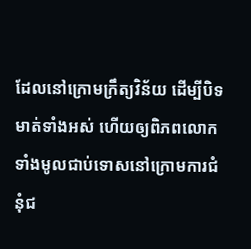ដែលនៅក្រោមក្រឹត្យវិន័យ ដើម្បីបិទមាត់ទាំងអស់ ហើយឲ្យពិភពលោកទាំងមូលជាប់ទោសនៅក្រោមការជំនុំជ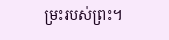ម្រះរបស់ព្រះ។